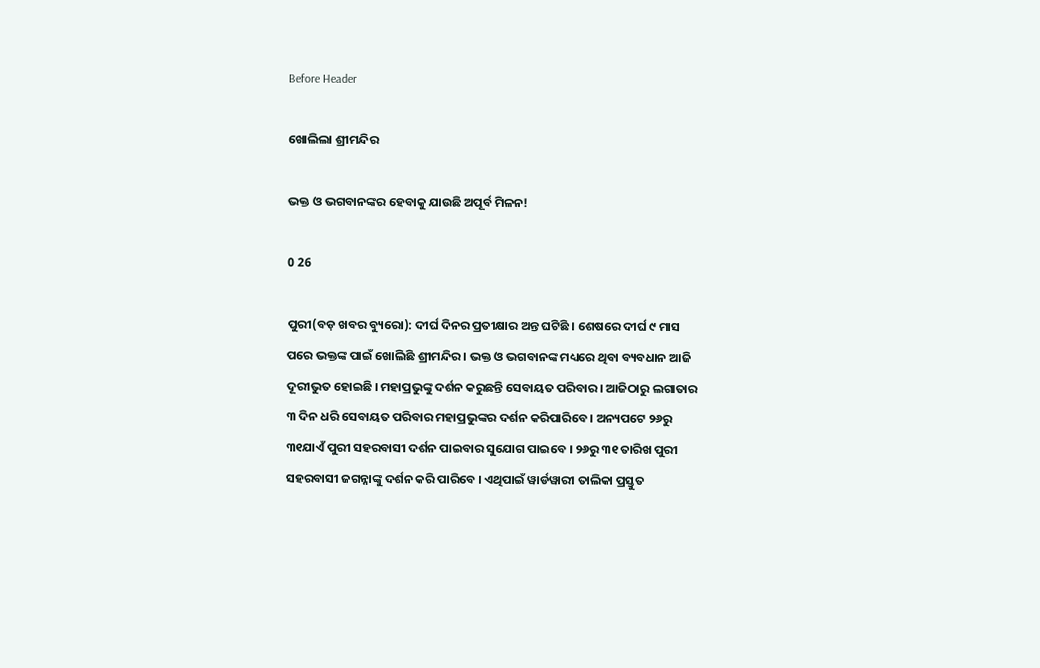Before Header

ଖୋଲିଲା ଶ୍ରୀମନ୍ଦିର

ଭକ୍ତ ଓ ଭଗବାନଙ୍କର ହେବାକୁ ଯାଉଛି ଅପୂର୍ବ ମିଳନ!

0 26

ପୁରୀ(ବଡ଼ ଖବର ବ୍ୟୁରୋ): ଦୀର୍ଘ ଦିନର ପ୍ରତୀକ୍ଷାର ଅନ୍ତ ଘଟିଛି । ଶେଷରେ ଦୀର୍ଘ ୯ ମାସ ପରେ ଭକ୍ତଙ୍କ ପାଇଁ ଖୋଲିଛି ଶ୍ରୀମନ୍ଦିର । ଭକ୍ତ ଓ ଭଗବାନଙ୍କ ମଧ୍ୟରେ ଥିବା ବ୍ୟବଧାନ ଆଜି ଦୂରୀଭୁତ ହୋଇଛି । ମହାପ୍ରଭୁଙ୍କୁ ଦର୍ଶନ କରୁଛନ୍ତି ସେବାୟତ ପରିବାର । ଆଜିଠାରୁ ଲଗାତାର ୩ ଦିନ ଧରି ସେବାୟତ ପରିବାର ମହାପ୍ରଭୁଙ୍କର ଦର୍ଶନ କରିପାରିବେ । ଅନ୍ୟପଟେ ୨୬ରୁ ୩୧ଯାଏଁ ପୁରୀ ସହରବାସୀ ଦର୍ଶନ ପାଇବାର ସୁଯୋଗ ପାଇବେ । ୨୬ରୁ ୩୧ ତାରିଖ ପୁରୀ ସହରବାସୀ ଜଗନ୍ନାଙ୍କୁ ଦର୍ଶନ କରି ପାରିବେ । ଏଥିପାଇଁ ୱାର୍ଡୱାରୀ ତାଲିକା ପ୍ରସ୍ତୁତ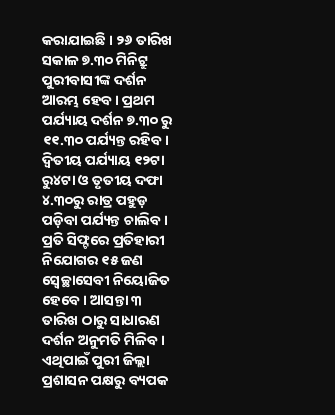କରାଯାଇଛି । ୨୬ ତାରିଖ ସକାଳ ୭.୩୦ ମିନିଟ୍ରୁ ପୁରୀବାସୀଙ୍କ ଦର୍ଶନ ଆରମ୍ଭ ହେବ । ପ୍ରଥମ ପର୍ଯ୍ୟାୟ ଦର୍ଶନ ୭.୩୦ ରୁ ୧୧.୩୦ ପର୍ଯ୍ୟନ୍ତ ରହିବ । ଦ୍ୱିତୀୟ ପର୍ଯ୍ୟାୟ ୧୨ଟା ରୁ୪ଟା ଓ ତୃତୀୟ ଦଫା ୪.୩୦ରୁ ରାତ୍ର ପହୁଡ଼ ପଡ଼ିବା ପର୍ଯ୍ୟନ୍ତ ଚାଲିବ । ପ୍ରତି ସିଫ୍ଟରେ ପ୍ରତିହାରୀ ନିଯୋଗର ୧୫ ଜଣ ସ୍ୱେଚ୍ଛାସେବୀ ନିୟୋଜିତ ହେବେ । ଆସନ୍ତା ୩ ତାରିଖ ଠାରୁ ସାଧାରଣ ଦର୍ଶନ ଅନୁମତି ମିଳିବ । ଏଥିପାଇଁ ପୁରୀ ଜିଲ୍ଲା ପ୍ରଶାସନ ପକ୍ଷରୁ ବ୍ୟପକ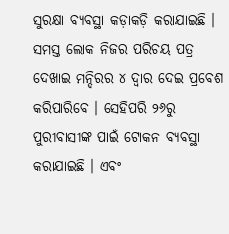ସୁରକ୍ଷା ବ୍ୟବସ୍ଥା କଡ଼ାକଡ଼ି କରାଯାଇଛି । ସମସ୍ତ ଲୋକ ନିଜର ପରିଚୟ ପତ୍ର ଦେଖାଇ ମନ୍ଦିରର ୪ ଦ୍ୱାର ଦେଇ ପ୍ରବେଶ କରିପାରିବେ । ସେହିପରି ୨୬ରୁ ପୁରୀବାସୀଙ୍କ ପାଇଁ ଟୋକନ ବ୍ୟବସ୍ଥା କରାଯାଇଛି । ଏବଂ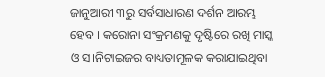ଜାନୁଆରୀ ୩ରୁ ସର୍ବସାଧାରଣ ଦର୍ଶନ ଆରମ୍ଭ ହେବ । କରୋନା ସଂକ୍ରମଣକୁ ଦୃଷ୍ଟିରେ ରଖି ମାସ୍କ ଓ ସ।ନିଟାଇଜର ବାଧ୍ୟତାମୂଳକ କରାଯାଇଥିବା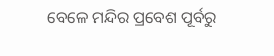ବେଳେ ମନ୍ଦିର ପ୍ରବେଶ ପୂର୍ବରୁ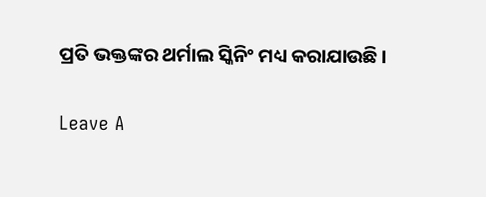ପ୍ରତି ଭକ୍ତଙ୍କର ଥର୍ମାଲ ସ୍କିନିଂ ମଧ୍ୟ କରାଯାଉଛି ।

Leave A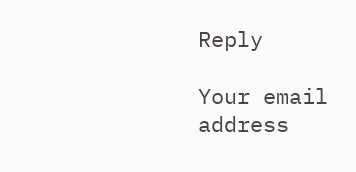Reply

Your email address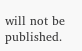will not be published.